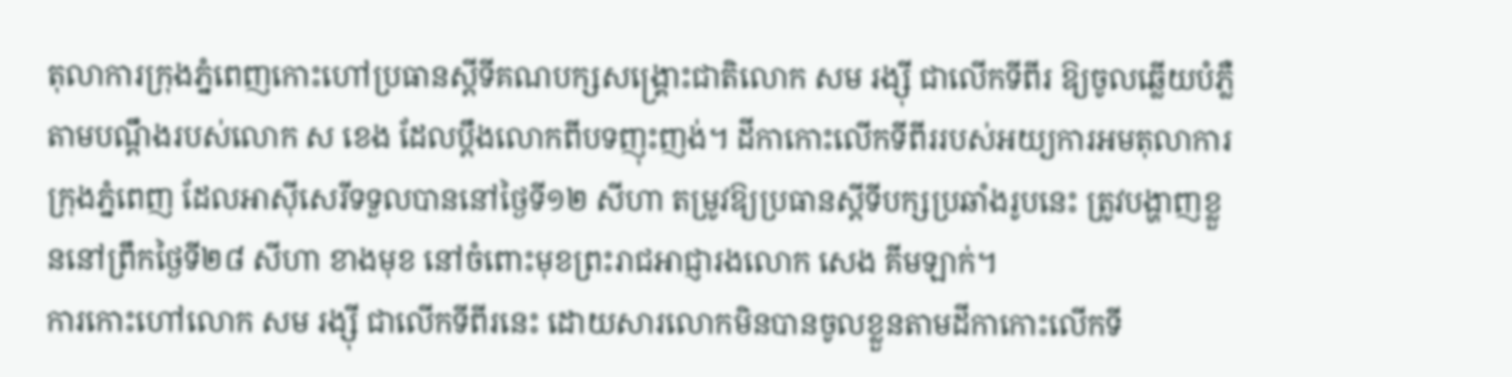តុលាការក្រុងភ្នំពេញកោះហៅប្រធានស្ដីទីគណបក្សសង្គ្រោះជាតិលោក សម រង្ស៊ី ជាលើកទីពីរ ឱ្យចូលឆ្លើយបំភ្លឺតាមបណ្ដឹងរបស់លោក ស ខេង ដែលប្ដឹងលោកពីបទញុះញង់។ ដីកាកោះលើកទីពីររបស់អយ្យការអមតុលាការក្រុងភ្នំពេញ ដែលអាស៊ីសេរីទទួលបាននៅថ្ងៃទី១២ សីហា តម្រូវឱ្យប្រធានស្ដីទីបក្សប្រឆាំងរូបនេះ ត្រូវបង្ហាញខ្លួននៅព្រឹកថ្ងៃទី២៨ សីហា ខាងមុខ នៅចំពោះមុខព្រះរាជអាជ្ញារងលោក សេង គីមឡាក់។
ការកោះហៅលោក សម រង្ស៊ី ជាលើកទីពីរនេះ ដោយសារលោកមិនបានចូលខ្លួនតាមដីកាកោះលើកទី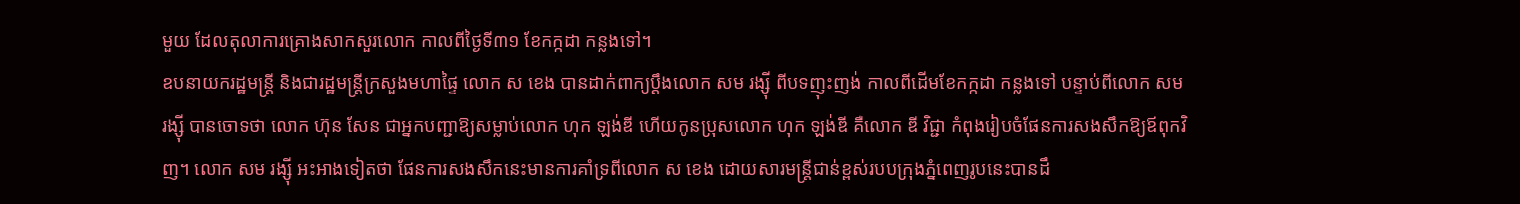មួយ ដែលតុលាការគ្រោងសាកសួរលោក កាលពីថ្ងៃទី៣១ ខែកក្កដា កន្លងទៅ។
ឧបនាយករដ្ឋមន្ត្រី និងជារដ្ឋមន្ត្រីក្រសួងមហាផ្ទៃ លោក ស ខេង បានដាក់ពាក្យប្ដឹងលោក សម រង្ស៊ី ពីបទញុះញង់ កាលពីដើមខែកក្កដា កន្លងទៅ បន្ទាប់ពីលោក សម រង្ស៊ី បានចោទថា លោក ហ៊ុន សែន ជាអ្នកបញ្ជាឱ្យសម្លាប់លោក ហុក ឡង់ឌី ហើយកូនប្រុសលោក ហុក ឡង់ឌី គឺលោក ឌី វិជ្ជា កំពុងរៀបចំផែនការសងសឹកឱ្យឪពុកវិញ។ លោក សម រង្ស៊ី អះអាងទៀតថា ផែនការសងសឹកនេះមានការគាំទ្រពីលោក ស ខេង ដោយសារមន្ត្រីជាន់ខ្ពស់របបក្រុងភ្នំពេញរូបនេះបានដឹ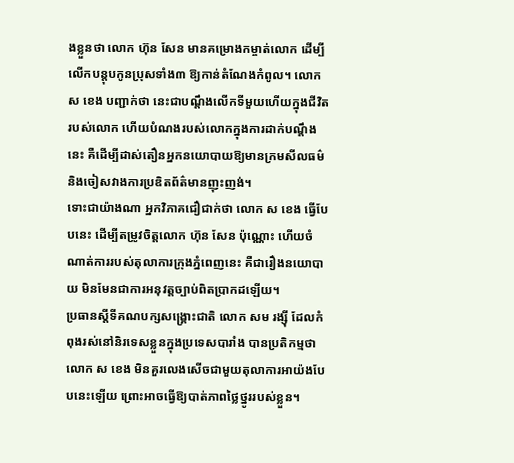ងខ្លួនថា លោក ហ៊ុន សែន មានគម្រោងកម្ចាត់លោក ដើម្បីលើកបន្តុបកូនប្រុសទាំង៣ ឱ្យកាន់តំណែងកំពូល។ លោក ស ខេង បញ្ជាក់ថា នេះជាបណ្ដឹងលើកទីមួយហើយក្នុងជីវិតរបស់លោក ហើយបំណងរបស់លោកក្នុងការដាក់បណ្ដឹងនេះ គឺដើម្បីដាស់តឿនអ្នកនយោបាយឱ្យមានក្រមសីលធម៌ និងចៀសវាងការប្រឌិតព័ត៌មានញុះញង់។
ទោះជាយ៉ាងណា អ្នកវិភាគជឿជាក់ថា លោក ស ខេង ធ្វើបែបនេះ ដើម្បីតម្រូវចិត្តលោក ហ៊ុន សែន ប៉ុណ្ណោះ ហើយចំណាត់ការរបស់តុលាការក្រុងភ្នំពេញនេះ គឺជារឿងនយោបាយ មិនមែនជាការអនុវត្តច្បាប់ពិតប្រាកដឡើយ។
ប្រធានស្ដីទីគណបក្សសង្គ្រោះជាតិ លោក សម រង្ស៊ី ដែលកំពុងរស់នៅនិរទេសខ្លួនក្នុងប្រទេសបារាំង បានប្រតិកម្មថា លោក ស ខេង មិនគួរលេងសើចជាមួយតុលាការអាយ៉ងបែបនេះឡើយ ព្រោះអាចធ្វើឱ្យបាត់ភាពថ្លៃថ្នូររបស់ខ្លួន។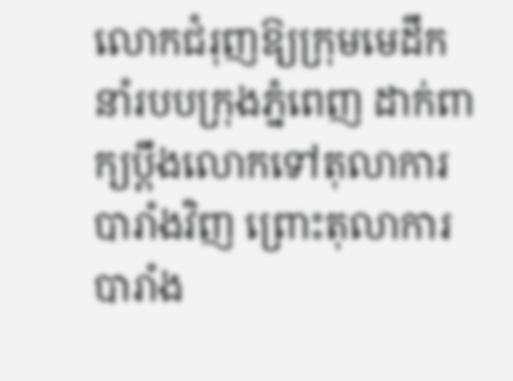លោកជំរុញឱ្យក្រុមមេដឹកនាំរបបក្រុងភ្នំពេញ ដាក់ពាក្យប្ដឹងលោកទៅតុលាការបារាំងវិញ ព្រោះតុលាការបារាំង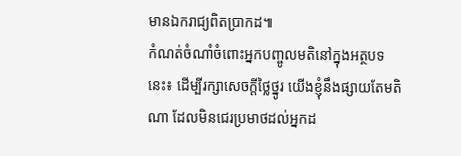មានឯករាជ្យពិតប្រាកដ៕
កំណត់ចំណាំចំពោះអ្នកបញ្ចូលមតិនៅក្នុងអត្ថបទនេះ៖ ដើម្បីរក្សាសេចក្ដីថ្លៃថ្នូរ យើងខ្ញុំនឹងផ្សាយតែមតិណា ដែលមិនជេរប្រមាថដល់អ្នកដ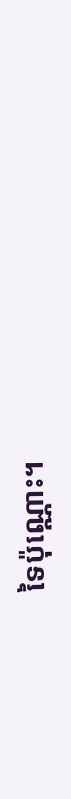ទៃប៉ុណ្ណោះ។